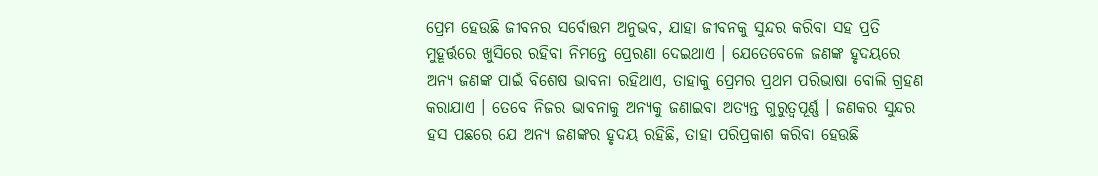ପ୍ରେମ ହେଉଛି ଜୀବନର ସର୍ବୋତ୍ତମ ଅନୁଭବ, ଯାହା ଜୀବନକୁ ସୁନ୍ଦର କରିବା ସହ ପ୍ରତି ମୁହୂର୍ତ୍ତରେ ଖୁସିରେ ରହିବା ନିମନ୍ତେ ପ୍ରେରଣା ଦେଇଥାଏ । ଯେତେବେଳେ ଜଣଙ୍କ ହୃଦୟରେ ଅନ୍ୟ ଜଣଙ୍କ ପାଇଁ ବିଶେଷ ଭାବନା ରହିଥାଏ, ତାହାକୁ ପ୍ରେମର ପ୍ରଥମ ପରିଭାଷା ବୋଲି ଗ୍ରହଣ କରାଯାଏ । ତେବେ ନିଜର ଭାବନାକୁ ଅନ୍ୟକୁ ଜଣାଇବା ଅତ୍ୟନ୍ତ ଗୁରୁତ୍ୱପୂର୍ଣ୍ଣ । ଜଣକର ସୁନ୍ଦର ହସ ପଛରେ ଯେ ଅନ୍ୟ ଜଣଙ୍କର ହୃଦୟ ରହିଛି, ତାହା ପରିପ୍ରକାଶ କରିବା ହେଉଛି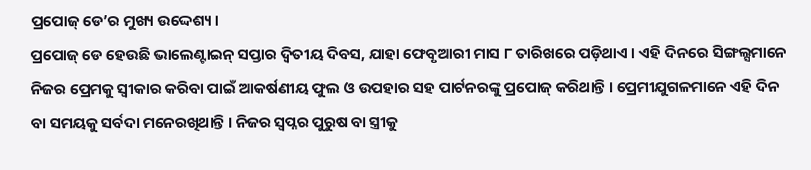ପ୍ରପୋଜ୍ ଡେ’ର ମୁଖ୍ୟ ଉଦ୍ଦେଶ୍ୟ ।
ପ୍ରପୋଜ୍ ଡେ ହେଉଛି ଭାଲେଣ୍ଟାଇନ୍ ସପ୍ତାର ଦ୍ୱିତୀୟ ଦିବସ, ଯାହା ଫେବୃଆରୀ ମାସ ୮ ତାରିଖରେ ପଡ଼ିଥାଏ । ଏହି ଦିନରେ ସିଙ୍ଗଲ୍ସମାନେ ନିଜର ପ୍ରେମକୁ ସ୍ୱୀକାର କରିବା ପାଇଁ ଆକର୍ଷଣୀୟ ଫୁଲ ଓ ଉପହାର ସହ ପାର୍ଟନରଙ୍କୁ ପ୍ରପୋଜ୍ କରିଥାନ୍ତି । ପ୍ରେମୀଯୁଗଳମାନେ ଏହି ଦିନ ବା ସମୟକୁ ସର୍ବଦା ମନେରଖିଥାନ୍ତି । ନିଜର ସ୍ୱପ୍ନର ପୁରୁଷ ବା ସ୍ତ୍ରୀକୁ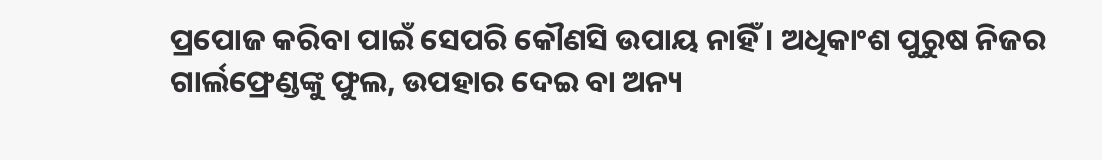ପ୍ରପୋଜ କରିବା ପାଇଁ ସେପରି କୌଣସି ଉପାୟ ନାହିଁ । ଅଧିକାଂଶ ପୁରୁଷ ନିଜର ଗାର୍ଲଫ୍ରେଣ୍ଡଙ୍କୁ ଫୁଲ, ଉପହାର ଦେଇ ବା ଅନ୍ୟ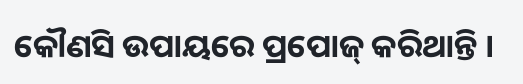କୌଣସି ଉପାୟରେ ପ୍ରପୋଜ୍ କରିଥାନ୍ତି ।